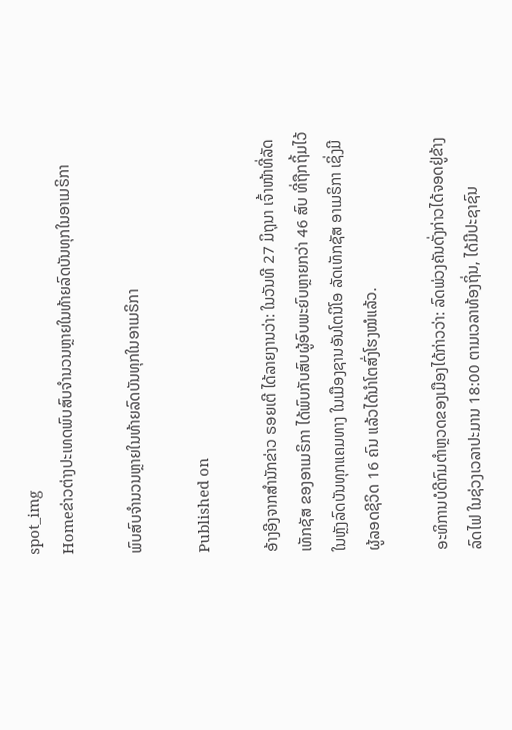spot_img
Homeຂ່າວຕ່າງປະເທດພົບສົບຈຳນວນຫຼາຍໃນທ້າຍລົດບັນທຸກໃນອາເມຣິກາ

ພົບສົບຈຳນວນຫຼາຍໃນທ້າຍລົດບັນທຸກໃນອາເມຣິກາ

Published on

ອ້າງອີງຈາກສຳນັກຂ່າວ ຣອຍເຕີ ໄດ້ລາຍງານວ່າ: ໃນວັນທີ 27 ມິຖຸນາ ເຈົ້າໜ້າທີ່ລັດເທັກຊັສ ຂອງອາເມຣິກາ ໄດ້ພົບກັບສົບຜູ້ອົບພະຍົບຫຼາຍກວ່າ 46 ສົບ ທີ່ຖືກຖິ້ມໄວ້ໃນຫຼັງລົດບັນທຸກແຄມທາງ ໃນເມືອງຊານອັນໂຕນິໂອ ລັດເທັກຊັສ ອາເມຣິກາ ເຊິ່ງມີຜູ້ລອດຊີວິດ 16 ຄົນ ແລ້ວໄດ້ນຳໂຕສົ່ງໂຮງໝໍແລ້ວ.

ອະທິການບໍດີກົມຕຳຫຼວດຂອງເມືອງໄດ້ກ່າວວ່າ: ລົດພ່ວງຄັນດັ່ງກ່າວໄດ້ຈອດຢູ່ຂ້າງລົດໄຟ ໃນຊ່ວງເວລາປະມານ 18:00 ຕາມເວລາທ້ອງຖິ່ນ, ໄດ້ມີປະຊາຊົນ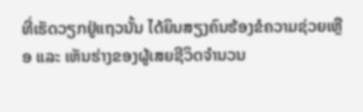ທີ່ເຮັດວຽກຢູ່ແຖວນັ້ນ ໄດ້ຍິນສຽງຄົນຮ້ອງຂໍຄວາມຊ່ວຍເຫຼືອ ແລະ ເຫັນຮ່າງຂອງຜູ້ເສຍຊີວິດຈຳນວນ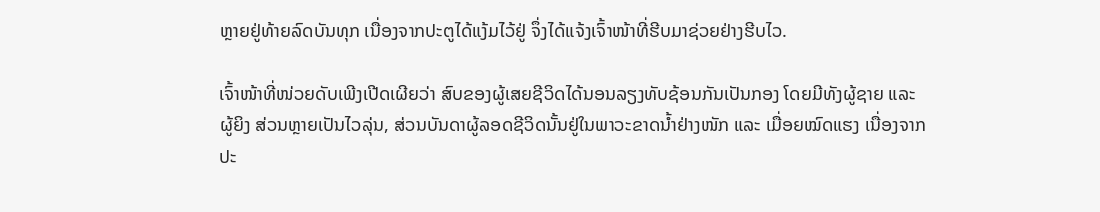ຫຼາຍຢູ່ທ້າຍລົດບັນທຸກ ເນື່ອງຈາກປະຕູໄດ້ແງ້ມໄວ້ຢູ່ ຈຶ່ງໄດ້ແຈ້ງເຈົ້າໜ້າທີ່ຮີບມາຊ່ວຍຢ່າງຮີບໄວ.

ເຈົ້າໜ້າທີ່ໜ່ວຍດັບເພີງເປີດເຜີຍວ່າ ສົບຂອງຜູ້ເສຍຊີວິດໄດ້ນອນລຽງທັບຊ້ອນກັນເປັນກອງ ໂດຍມີທັງຜູ້ຊາຍ ແລະ ຜູ້ຍິງ ສ່ວນຫຼາຍເປັນໄວລຸ່ນ, ສ່ວນບັນດາຜູ້ລອດຊີວິດນັ້ນຢູ່ໃນພາວະຂາດນ້ຳຢ່າງໜັກ ແລະ ເມື່ອຍໝົດແຮງ ເນື່ອງຈາກປະ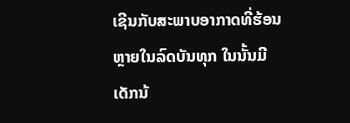ເຊີນກັບສະພາບອາກາດທີ່ຮ້ອນຫຼາຍໃນລົດບັນທຸກ ໃນນັ້ນມີເດັກນ້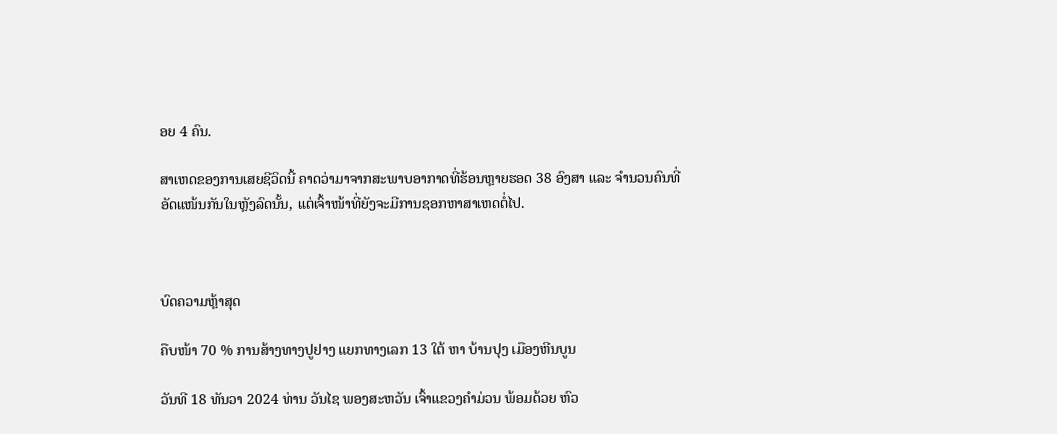ອຍ 4 ຄົນ.

ສາເຫດຂອງການເສຍຊີວິດນີ້ ຄາດວ່າມາຈາກສະພາບອາກາດທີ່ຮ້ອນຫຼາຍຮອດ 38 ອົງສາ ແລະ ຈຳນວນຄົນທີ່ອັດແໜ້ນກັນໃນຫຼັງລົດນັ້ນ, ແຕ່ເຈົ້າໜ້າທີ່ຍັງຈະມີການຊອກຫາສາເຫດຕໍ່ໄປ.



ບົດຄວາມຫຼ້າສຸດ

ຄືບໜ້າ 70 % ການສ້າງທາງປູຢາງ ແຍກທາງເລກ 13 ໃຕ້ ຫາ ບ້ານປຸງ ເມືອງຫີນບູນ

ວັນທີ 18 ທັນວາ 2024 ທ່ານ ວັນໄຊ ພອງສະຫວັນ ເຈົ້າແຂວງຄຳມ່ວນ ພ້ອມດ້ວຍ ຫົວ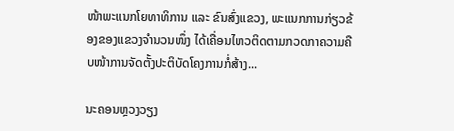ໜ້າພະແນກໂຍທາທິການ ແລະ ຂົນສົ່ງແຂວງ, ພະແນກການກ່ຽວຂ້ອງຂອງແຂວງຈໍານວນໜຶ່ງ ໄດ້ເຄື່ອນໄຫວຕິດຕາມກວດກາຄວາມຄືບໜ້າການຈັດຕັ້ງປະຕິບັດໂຄງການກໍ່ສ້າງ...

ນະຄອນຫຼວງວຽງ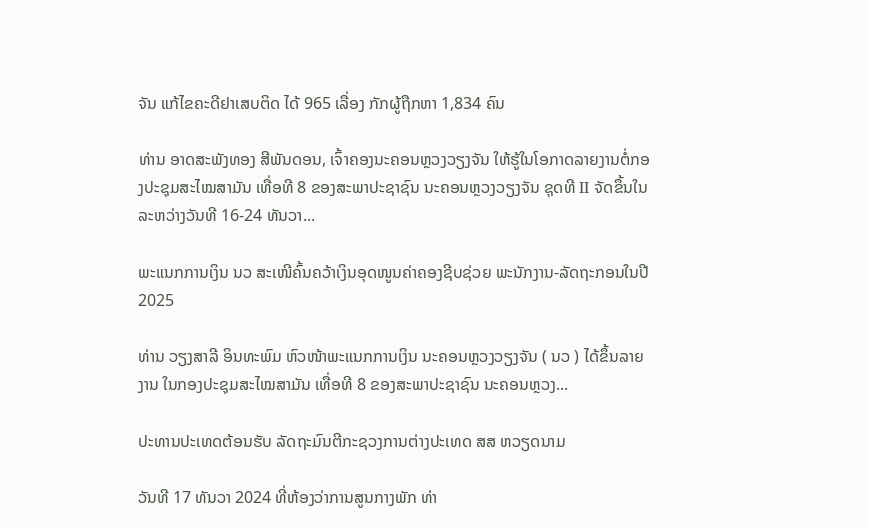ຈັນ ແກ້ໄຂຄະດີຢາເສບຕິດ ໄດ້ 965 ເລື່ອງ ກັກຜູ້ຖືກຫາ 1,834 ຄົນ

ທ່ານ ອາດສະພັງທອງ ສີພັນດອນ, ເຈົ້າຄອງນະຄອນຫຼວງວຽງຈັນ ໃຫ້ຮູ້ໃນໂອກາດລາຍງານຕໍ່ກອງປະຊຸມສະໄໝສາມັນ ເທື່ອທີ 8 ຂອງສະພາປະຊາຊົນ ນະຄອນຫຼວງວຽງຈັນ ຊຸດທີ II ຈັດຂຶ້ນໃນລະຫວ່າງວັນທີ 16-24 ທັນວາ...

ພະແນກການເງິນ ນວ ສະເໜີຄົ້ນຄວ້າເງິນອຸດໜູນຄ່າຄອງຊີບຊ່ວຍ ພະນັກງານ-ລັດຖະກອນໃນປີ 2025

ທ່ານ ວຽງສາລີ ອິນທະພົມ ຫົວໜ້າພະແນກການເງິນ ນະຄອນຫຼວງວຽງຈັນ ( ນວ ) ໄດ້ຂຶ້ນລາຍງານ ໃນກອງປະຊຸມສະໄໝສາມັນ ເທື່ອທີ 8 ຂອງສະພາປະຊາຊົນ ນະຄອນຫຼວງ...

ປະທານປະເທດຕ້ອນຮັບ ລັດຖະມົນຕີກະຊວງການຕ່າງປະເທດ ສສ ຫວຽດນາມ

ວັນທີ 17 ທັນວາ 2024 ທີ່ຫ້ອງວ່າການສູນກາງພັກ ທ່າ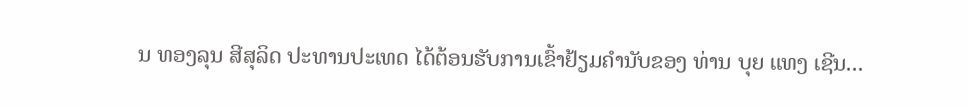ນ ທອງລຸນ ສີສຸລິດ ປະທານປະເທດ ໄດ້ຕ້ອນຮັບການເຂົ້າຢ້ຽມຄຳນັບຂອງ ທ່ານ ບຸຍ ແທງ ເຊີນ...